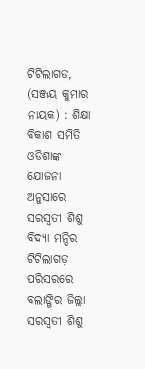ଟିଟିଲାଗଡ, (ସଞ୍ଜୟ କୁମାର ନାୟକ) : ଶିକ୍ଷା ବିକାଶ ସମିତି ଓଡିଶାଙ୍କ ଯୋଜନା ଅନୁସାରେ ସରସ୍ୱତୀ ଶିଶୁ ବିଦ୍ୟା ମନ୍ଦିର ଟିଟିଲାଗଡ଼ ପରିସରରେ ବଲାଙ୍ଗିର ଜିଲ୍ଲା ସରସ୍ୱତୀ ଶିଶୁ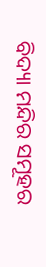ବିଦ୍ୟା ମନ୍ଦିର ସମୂହର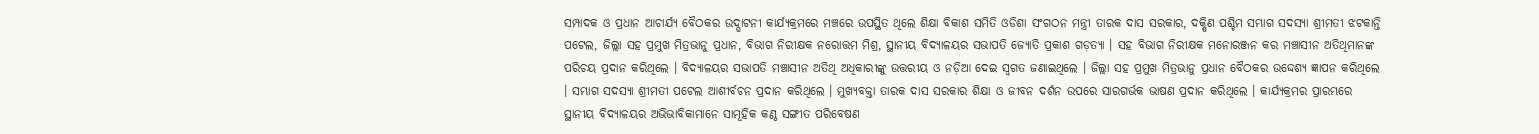ସମ୍ପାଦକ ଓ ପ୍ରଧାନ ଆଚାର୍ଯ୍ୟ ବୈଠକର ଉଦ୍ଘାଟନୀ କାର୍ଯ୍ୟକ୍ରମରେ ମଞ୍ଚରେ ଉପସ୍ଥିତ ଥିଲେ ଶିକ୍ଷା ବିକାଶ ସମିତି ଓଡିଶା ସଂଗଠନ ମନ୍ତ୍ରୀ ତାରକ ଦାସ ସରକାର, ଦକ୍ଷିଣ ପଶ୍ଚିମ ସମ୍ଭାଗ ସଦସ୍ୟା ଶ୍ରୀମତୀ ଝଟକାନ୍ତି ପଟେଲ, ଜିଲ୍ଲା ସହ ପ୍ରମୁଖ ମିତ୍ରଭାନୁ ପ୍ରଧାନ, ବିଭାଗ ନିରୀକ୍ଷକ ନରୋତ୍ତମ ମିଶ୍ର, ସ୍ଥାନୀୟ ବିଦ୍ୟାଳୟର ସଭାପତି ଜ୍ୟୋତି ପ୍ରକାଶ ଗଡ଼ତ୍ୟା । ସହ ବିଭାଗ ନିରୀକ୍ଷକ ମନୋରଞ୍ଜନ କର ମଞ୍ଚାସୀନ ଅତିଥିମାନଙ୍କ ପରିଚୟ ପ୍ରଦାନ କରିଥିଲେ । ବିଦ୍ୟାଳୟର ସଭାପତି ମଞ୍ଚାସୀନ ଅତିଥି ଅଧିକାରୀଙ୍କୁ ଉତ୍ତରୀୟ ଓ ନଡ଼ିଆ ଦେଇ ସ୍ୱଗତ ଜଣାଇଥିଲେ । ଜିଲ୍ଲା ସହ ପ୍ରମୁଖ ମିତ୍ରଭାନୁ ପ୍ରଧାନ ବୈଠକର ଉଦ୍ଦେଶ୍ୟ ଜ୍ଞାପନ କରିଥିଲେ । ସମ୍ଭାଗ ସଦସ୍ୟା ଶ୍ରୀମତୀ ପଟେଲ ଆଶୀର୍ବଚନ ପ୍ରଦାନ କରିଥିଲେ । ମୁଖ୍ୟବକ୍ତା ତାରକ ଦାସ ସରକାର ଶିକ୍ଷା ଓ ଜୀବନ ଦର୍ଶନ ଉପରେ ସାରଗର୍ଭକ ଭାଷଣ ପ୍ରଦାନ କରିଥିଲେ । କାର୍ଯ୍ୟକ୍ରମର ପ୍ରାରମ୍ଭରେ ସ୍ଥାନୀୟ ବିଦ୍ୟାଳୟର ଅଭିଭାବିକାମାନେ ସାମୂହିକ କଣ୍ଠ ସଙ୍ଗୀତ ପରିବେଷଣ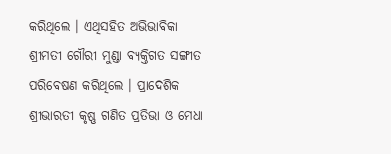କରିଥିଲେ । ଏଥିସହିତ ଅଭିଭାବିକା ଶ୍ରୀମତୀ ଗୌରୀ ମୁଣ୍ଡା ବ୍ୟକ୍ତିଗତ ସଙ୍ଗୀତ ପରିବେଷଣ କରିଥିଲେ । ପ୍ରାଦେଶିକ ଶ୍ରୀଭାରତୀ କୃଷ୍ଣ ଗଣିତ ପ୍ରତିଭା ଓ ମେଧା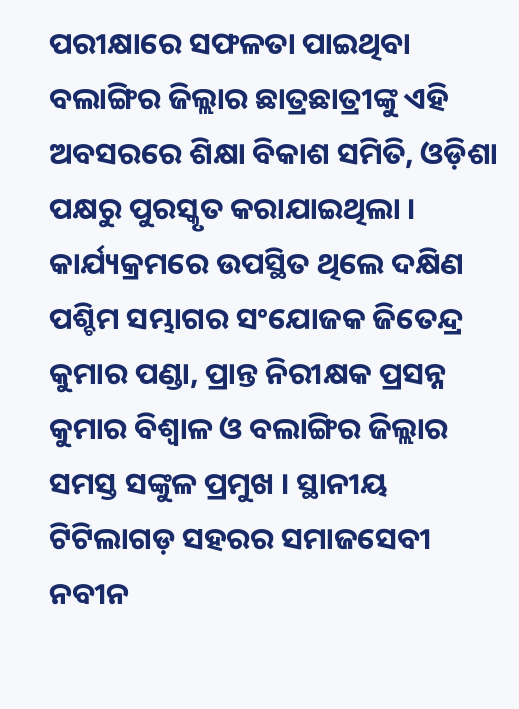ପରୀକ୍ଷାରେ ସଫଳତା ପାଇଥିବା ବଲାଙ୍ଗିର ଜିଲ୍ଲାର ଛାତ୍ରଛାତ୍ରୀଙ୍କୁ ଏହି ଅବସରରେ ଶିକ୍ଷା ବିକାଶ ସମିତି, ଓଡ଼ିଶା ପକ୍ଷରୁ ପୁରସ୍କୃତ କରାଯାଇଥିଲା । କାର୍ଯ୍ୟକ୍ରମରେ ଉପସ୍ଥିତ ଥିଲେ ଦକ୍ଷିଣ ପଶ୍ଚିମ ସମ୍ଭାଗର ସଂଯୋଜକ ଜିତେନ୍ଦ୍ର କୁମାର ପଣ୍ଡା, ପ୍ରାନ୍ତ ନିରୀକ୍ଷକ ପ୍ରସନ୍ନ କୁମାର ବିଶ୍ଵାଳ ଓ ବଲାଙ୍ଗିର ଜିଲ୍ଲାର ସମସ୍ତ ସଙ୍କୁଳ ପ୍ରମୁଖ । ସ୍ଥାନୀୟ ଟିଟିଲାଗଡ଼ ସହରର ସମାଜସେବୀ ନବୀନ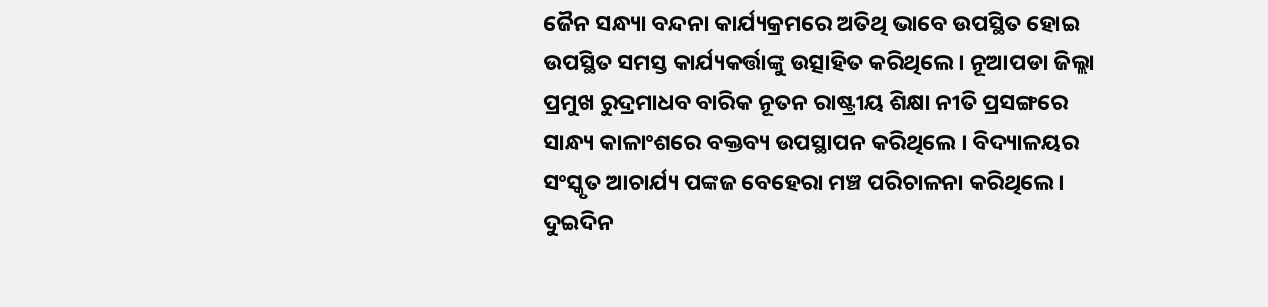ଜୈନ ସନ୍ଧ୍ୟା ବନ୍ଦନା କାର୍ଯ୍ୟକ୍ରମରେ ଅତିଥି ଭାବେ ଉପସ୍ଥିତ ହୋଇ ଉପସ୍ଥିତ ସମସ୍ତ କାର୍ଯ୍ୟକର୍ତ୍ତାଙ୍କୁ ଉତ୍ସାହିତ କରିଥିଲେ । ନୂଆପଡା ଜିଲ୍ଲା ପ୍ରମୁଖ ରୁଦ୍ରମାଧବ ବାରିକ ନୂତନ ରାଷ୍ଟ୍ରୀୟ ଶିକ୍ଷା ନୀତି ପ୍ରସଙ୍ଗରେ ସାନ୍ଧ୍ୟ କାଳାଂଶରେ ବକ୍ତବ୍ୟ ଉପସ୍ଥାପନ କରିଥିଲେ । ବିଦ୍ୟାଳୟର ସଂସ୍କୃତ ଆଚାର୍ଯ୍ୟ ପଙ୍କଜ ବେହେରା ମଞ୍ଚ ପରିଚାଳନା କରିଥିଲେ । ଦୁଇଦିନ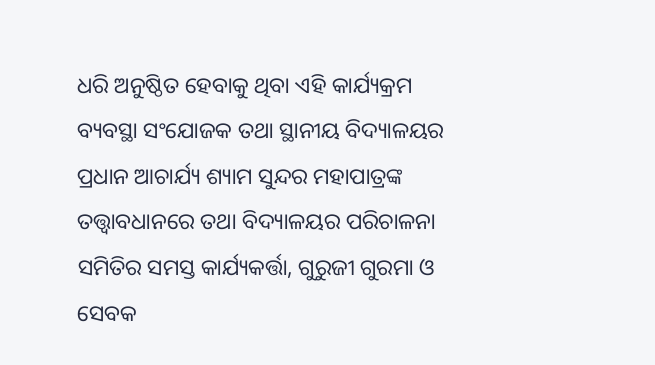ଧରି ଅନୁଷ୍ଠିତ ହେବାକୁ ଥିବା ଏହି କାର୍ଯ୍ୟକ୍ରମ ବ୍ୟବସ୍ଥା ସଂଯୋଜକ ତଥା ସ୍ଥାନୀୟ ବିଦ୍ୟାଳୟର ପ୍ରଧାନ ଆଚାର୍ଯ୍ୟ ଶ୍ୟାମ ସୁନ୍ଦର ମହାପାତ୍ରଙ୍କ ତତ୍ତ୍ବାବଧାନରେ ତଥା ବିଦ୍ୟାଳୟର ପରିଚାଳନା ସମିତିର ସମସ୍ତ କାର୍ଯ୍ୟକର୍ତ୍ତା, ଗୁରୁଜୀ ଗୁରମା ଓ ସେବକ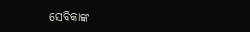ସେବିକାଙ୍କ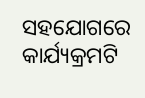ସହଯୋଗରେ କାର୍ଯ୍ୟକ୍ରମଟି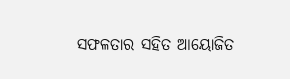ସଫଳତାର ସହିତ ଆୟୋଜିତ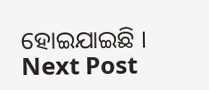ହୋଇଯାଇଛି ।
Next Post